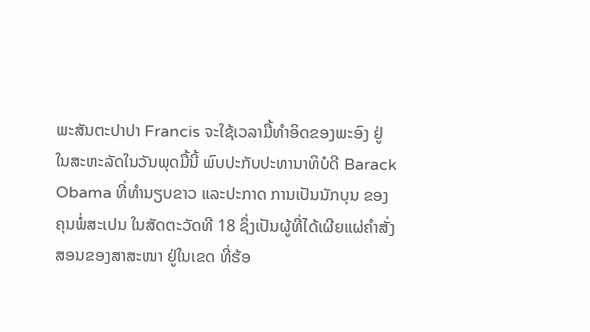ພະສັນຕະປາປາ Francis ຈະໃຊ້ເວລາມື້ທຳອິດຂອງພະອົງ ຢູ່
ໃນສະຫະລັດໃນວັນພຸດມື້ນີ້ ພົບປະກັບປະທານາທິບໍດີ Barack
Obama ທີ່ທຳນຽບຂາວ ແລະປະກາດ ການເປັນນັກບຸນ ຂອງ
ຄຸນພໍ່ສະເປນ ໃນສັດຕະວັດທີ 18 ຊຶ່ງເປັນຜູ້ທີ່ໄດ້ເຜີຍແຜ່ຄຳສັ່ງ
ສອນຂອງສາສະໜາ ຢູ່ໃນເຂດ ທີ່ຮ້ອ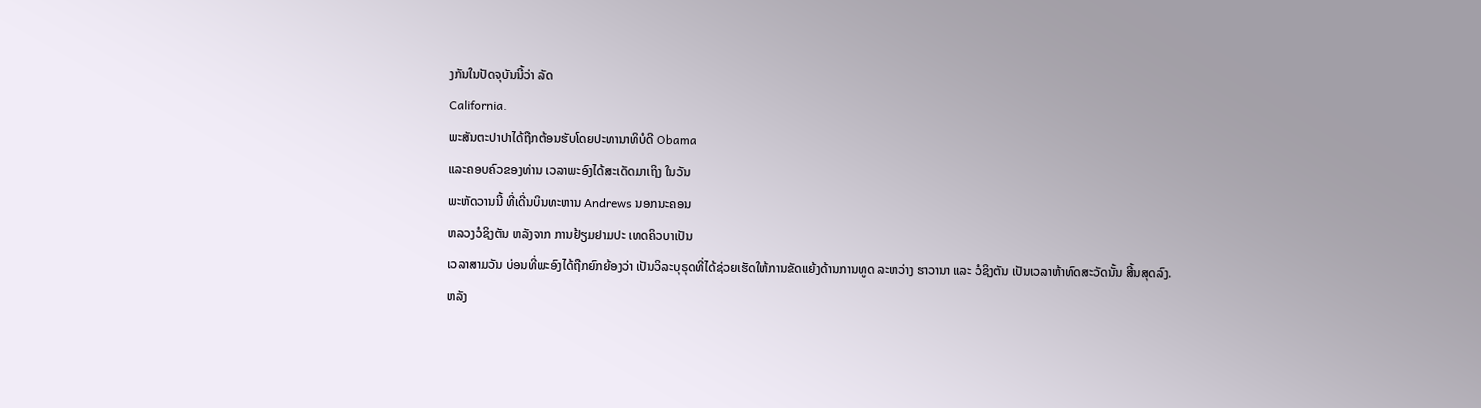ງກັນໃນປັດຈຸບັນນີ້ວ່າ ລັດ
California.
ພະສັນຕະປາປາໄດ້ຖືກຕ້ອນຮັບໂດຍປະທານາທິບໍດີ Obama
ແລະຄອບຄົວຂອງທ່ານ ເວລາພະອົງໄດ້ສະເດັດມາເຖິງ ໃນວັນ
ພະຫັດວານນີ້ ທີ່ເດີ່ນບິນທະຫານ Andrews ນອກນະຄອນ
ຫລວງວໍຊິງຕັນ ຫລັງຈາກ ການຢ້ຽມຢາມປະ ເທດຄິວບາເປັນ
ເວລາສາມວັນ ບ່ອນທີ່ພະອົງໄດ້ຖືກຍົກຍ້ອງວ່າ ເປັນວິລະບຸຣຸດທີ່ໄດ້ຊ່ວຍເຮັດໃຫ້ການຂັດແຍ້ງດ້ານການທູດ ລະຫວ່າງ ຮາວານາ ແລະ ວໍຊິງຕັນ ເປັນເວລາຫ້າທົດສະວັດນັ້ນ ສີ້ນສຸດລົງ.
ຫລັງ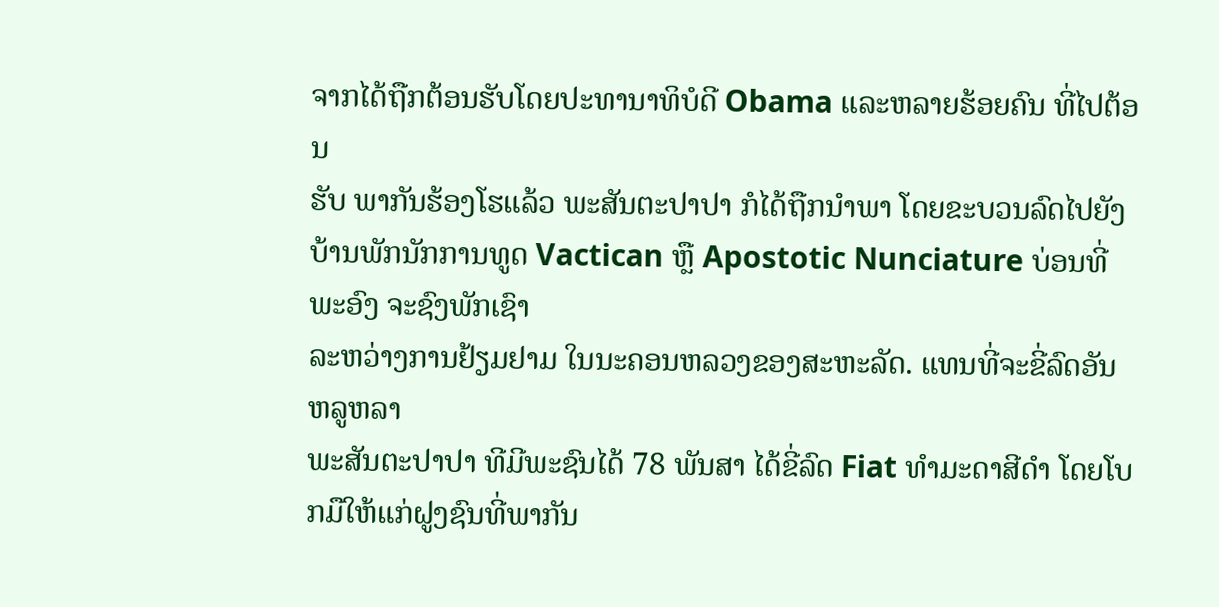ຈາກໄດ້ຖືກຕ້ອນຮັບໂດຍປະທານາທິບໍດີ Obama ແລະຫລາຍຮ້ອຍຄົນ ທີ່ໄປຕ້ອນ
ຮັບ ພາກັນຮ້ອງໂຮແລ້ວ ພະສັນຕະປາປາ ກໍໄດ້ຖືກນຳພາ ໂດຍຂະບວນລົດໄປຍັງບ້ານພັກນັກການທູດ Vactican ຫຼື Apostotic Nunciature ບ່ອນທີ່ພະອົງ ຈະຊົງພັກເຊົາ
ລະຫວ່າງການຢ້ຽມຢາມ ໃນນະຄອນຫລວງຂອງສະຫະລັດ. ແທນທີ່ຈະຂີ່ລົດອັນຫລູຫລາ
ພະສັນຕະປາປາ ທີມີພະຊົນໄດ້ 78 ພັນສາ ໄດ້ຂີ່ລົດ Fiat ທຳມະດາສີດຳ ໂດຍໂບກມືໃຫ້ແກ່ຝູງຊົນທີ່ພາກັນ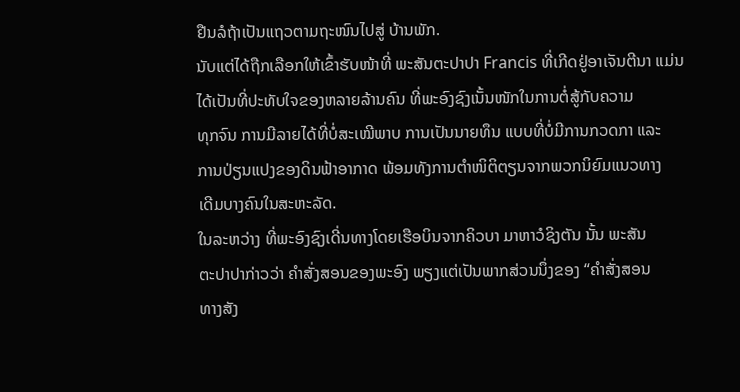ຢືນລໍຖ້າເປັນແຖວຕາມຖະໜົນໄປສູ່ ບ້ານພັກ.
ນັບແຕ່ໄດ້ຖືກເລືອກໃຫ້ເຂົ້າຮັບໜ້າທີ່ ພະສັນຕະປາປາ Francis ທີ່ເກີດຢູ່ອາເຈັນຕີນາ ແມ່ນໄດ້ເປັນທີ່ປະທັບໃຈຂອງຫລາຍລ້ານຄົນ ທີ່ພະອົງຊົງເນັ້ນໜັກໃນການຕໍ່ສູ້ກັບຄວາມ
ທຸກຈົນ ການມີລາຍໄດ້ທີ່ບໍ່ສະເໝີພາບ ການເປັນນາຍທຶນ ແບບທີ່ບໍ່ມີການກວດກາ ແລະ
ການປ່ຽນແປງຂອງດິນຟ້າອາກາດ ພ້ອມທັງການຕຳໜິຕິຕຽນຈາກພວກນິຍົມແນວທາງ
ເດີມບາງຄົນໃນສະຫະລັດ.
ໃນລະຫວ່າງ ທີ່ພະອົງຊົງເດີ່ນທາງໂດຍເຮືອບິນຈາກຄິວບາ ມາຫາວໍຊິງຕັນ ນັ້ນ ພະສັນ
ຕະປາປາກ່າວວ່າ ຄຳສັ່ງສອນຂອງພະອົງ ພຽງແຕ່ເປັນພາກສ່ວນນຶ່ງຂອງ “ຄຳສັ່ງສອນ
ທາງສັງ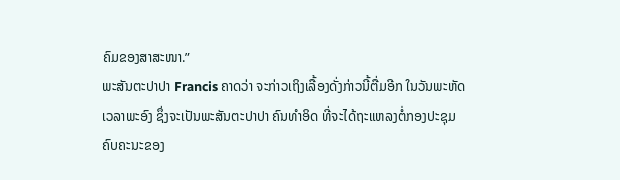ຄົມຂອງສາສະໜາ.”
ພະສັນຕະປາປາ Francis ຄາດວ່າ ຈະກ່າວເຖິງເລື້ອງດັ່ງກ່າວນີ້ຕື່ມອີກ ໃນວັນພະຫັດ
ເວລາພະອົງ ຊຶ່ງຈະເປັນພະສັນຕະປາປາ ຄົນທຳອິດ ທີ່ຈະໄດ້ຖະແຫລງຕໍ່ກອງປະຊຸມ
ຄົບຄະນະຂອງ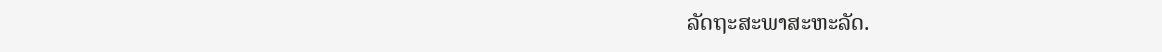ລັດຖະສະພາສະຫະລັດ.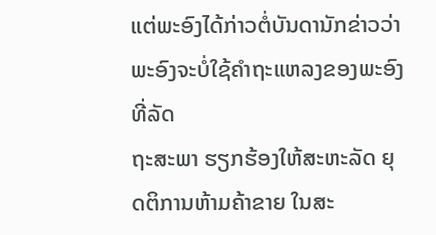ແຕ່ພະອົງໄດ້ກ່າວຕໍ່ບັນດານັກຂ່າວວ່າ ພະອົງຈະບໍ່ໃຊ້ຄໍາຖະແຫລງຂອງພະອົງ ທີ່ລັດ
ຖະສະພາ ຮຽກຮ້ອງໃຫ້ສະຫະລັດ ຍຸດຕິການຫ້າມຄ້າຂາຍ ໃນສະ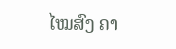ໄໝສົງ ຄາ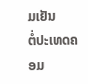ມເຢັນ
ຕໍ່ປະເທດຄອມ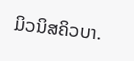ມິວນິສຄິວບາ.